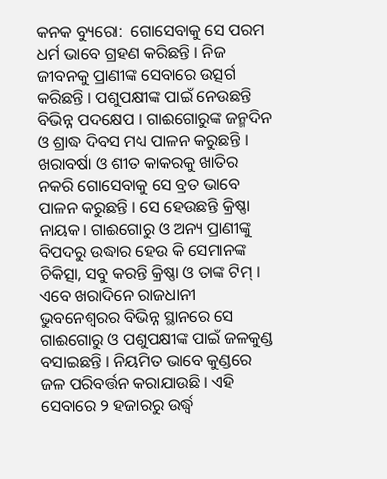କନକ ବ୍ୟୁରୋ:  ଗୋସେବାକୁ ସେ ପରମ ଧର୍ମ ଭାବେ ଗ୍ରହଣ କରିଛନ୍ତି । ନିଜ ଜୀବନକୁ ପ୍ରାଣୀଙ୍କ ସେବାରେ ଉତ୍ସର୍ଗ କରିଛନ୍ତି । ପଶୁପକ୍ଷୀଙ୍କ ପାଇଁ ନେଉଛନ୍ତି ବିଭିନ୍ନ ପଦକ୍ଷେପ । ଗାଈଗୋରୁଙ୍କ ଜନ୍ମଦିନ ଓ ଶ୍ରାଦ୍ଧ ଦିବସ ମଧ୍ୟ ପାଳନ କରୁଛନ୍ତି । ଖରାବର୍ଷା ଓ ଶୀତ କାକରକୁ ଖାତିର ନକରି ଗୋସେବାକୁ ସେ ବ୍ରତ ଭାବେ ପାଳନ କରୁଛନ୍ତି । ସେ ହେଉଛନ୍ତି କ୍ରିଷ୍ଣା ନାୟକ। ଗାଈଗୋରୁ ଓ ଅନ୍ୟ ପ୍ରାଣୀଙ୍କୁ ବିପଦରୁ ଉଦ୍ଧାର ହେଉ କି ସେମାନଙ୍କ ଚିକିତ୍ସା, ସବୁ କରନ୍ତି କ୍ରିଷ୍ଣା ଓ ତାଙ୍କ ଟିମ୍ । ଏବେ ଖରାଦିନେ ରାଜଧାନୀ ଭୁବନେଶ୍ବରର ବିଭିନ୍ନ ସ୍ଥାନରେ ସେ ଗାଈଗୋରୁ ଓ ପଶୁପକ୍ଷୀଙ୍କ ପାଇଁ ଜଳକୁଣ୍ଡ ବସାଇଛନ୍ତି । ନିୟମିତ ଭାବେ କୁଣ୍ଡରେ ଜଳ ପରିବର୍ତ୍ତନ କରାଯାଉଛି । ଏହି ସେବାରେ ୨ ହଜାରରୁ ଉର୍ଦ୍ଧ୍ବ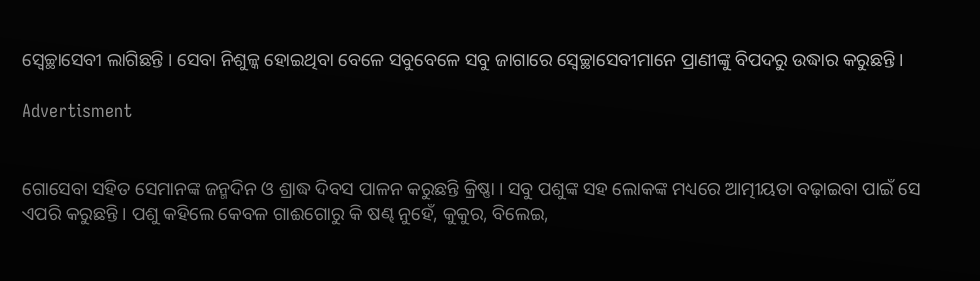ସ୍ବେଚ୍ଛାସେବୀ ଲାଗିଛନ୍ତି । ସେବା ନିଶୁଳ୍କ ହୋଇଥିବା ବେଳେ ସବୁବେଳେ ସବୁ ଜାଗାରେ ସ୍ବେଚ୍ଛାସେବୀମାନେ ପ୍ରାଣୀଙ୍କୁ ବିପଦରୁ ଉଦ୍ଧାର କରୁଛନ୍ତି ।

Advertisment


ଗୋସେବା ସହିତ ସେମାନଙ୍କ ଜନ୍ମଦିନ ଓ ଶ୍ରାଦ୍ଧ ଦିବସ ପାଳନ କରୁଛନ୍ତି କ୍ରିଷ୍ଣା । ସବୁ ପଶୁଙ୍କ ସହ ଲୋକଙ୍କ ମଧ୍ୟରେ ଆତ୍ମୀୟତା ବଢ଼ାଇବା ପାଇଁ ସେ ଏପରି କରୁଛନ୍ତି । ପଶୁ କହିଲେ କେବଳ ଗାଈଗୋରୁ କି ଷଣ୍ଢ ନୁହେଁ, କୁକୁର, ବିଲେଇ,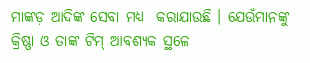ମାଙ୍କଡ଼ ଆଦିଙ୍କ ସେବା ମଧ୍ୟ  କରାଯାଉଛି । ଯେଉଁମାନଙ୍କୁ କ୍ରିଷ୍ଣା ଓ ତାଙ୍କ ଟିମ୍ ଆବଶ୍ୟକ ସ୍ଥଳେ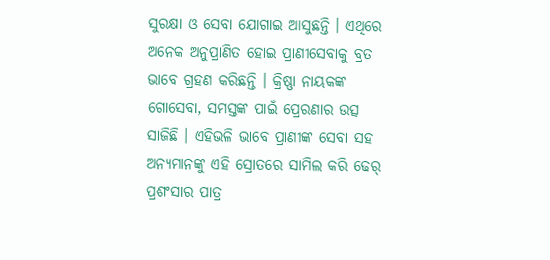ସୁରକ୍ଷା ଓ ସେବା ଯୋଗାଇ ଆସୁଛନ୍ତି । ଏଥିରେ ଅନେକ ଅନୁପ୍ରାଣିତ ହୋଇ ପ୍ରାଣୀସେବାକୁ ବ୍ରତ ଭାବେ ଗ୍ରହଣ କରିଛନ୍ତି । କ୍ରିଷ୍ଣା ନାୟକଙ୍କ ଗୋସେବା, ସମସ୍ତଙ୍କ ପାଇଁ ପ୍ରେରଣାର ଉତ୍ସ ସାଜିଛି । ଏହିଭଳି ଭାବେ ପ୍ରାଣୀଙ୍କ ସେବା ସହ ଅନ୍ୟମାନଙ୍କୁ ଏହି ସ୍ରୋତରେ ସାମିଲ କରି ଢେର୍ ପ୍ରଶଂସାର ପାତ୍ର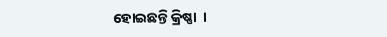ହୋଇଛନ୍ତି କ୍ରିଷ୍ଣା  ।